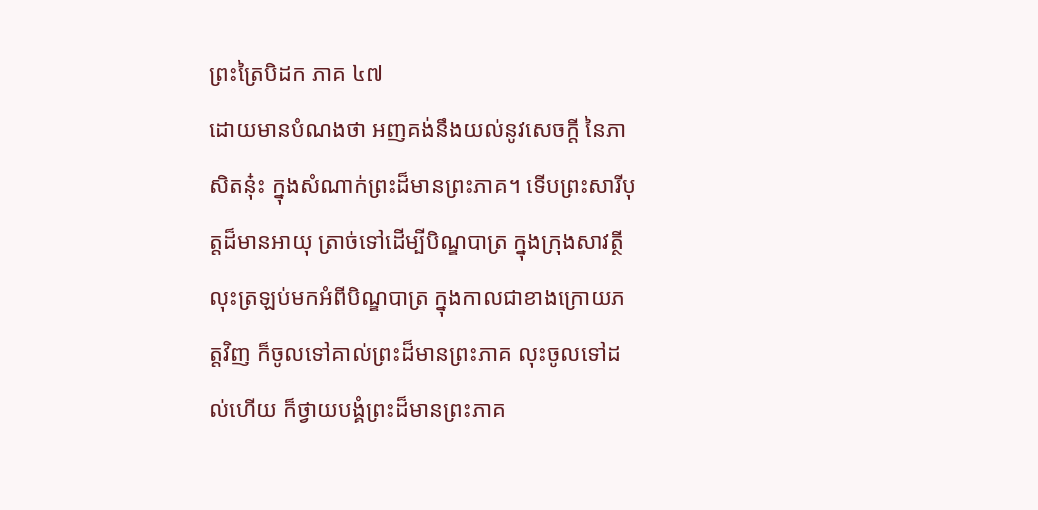ព្រះត្រៃបិដក ភាគ ៤៧
ដោយមានបំណងថា អញគង់នឹងយល់នូវសេចក្តី នៃភាសិតនុ៎ះ ក្នុងសំណាក់ព្រះដ៏មានព្រះភាគ។ ទើបព្រះសារីបុត្តដ៏មានអាយុ ត្រាច់ទៅដើម្បីបិណ្ឌបាត្រ ក្នុងក្រុងសាវត្ថី លុះត្រឡប់មកអំពីបិណ្ឌបាត្រ ក្នុងកាលជាខាងក្រោយភត្តវិញ ក៏ចូលទៅគាល់ព្រះដ៏មានព្រះភាគ លុះចូលទៅដល់ហើយ ក៏ថ្វាយបង្គំព្រះដ៏មានព្រះភាគ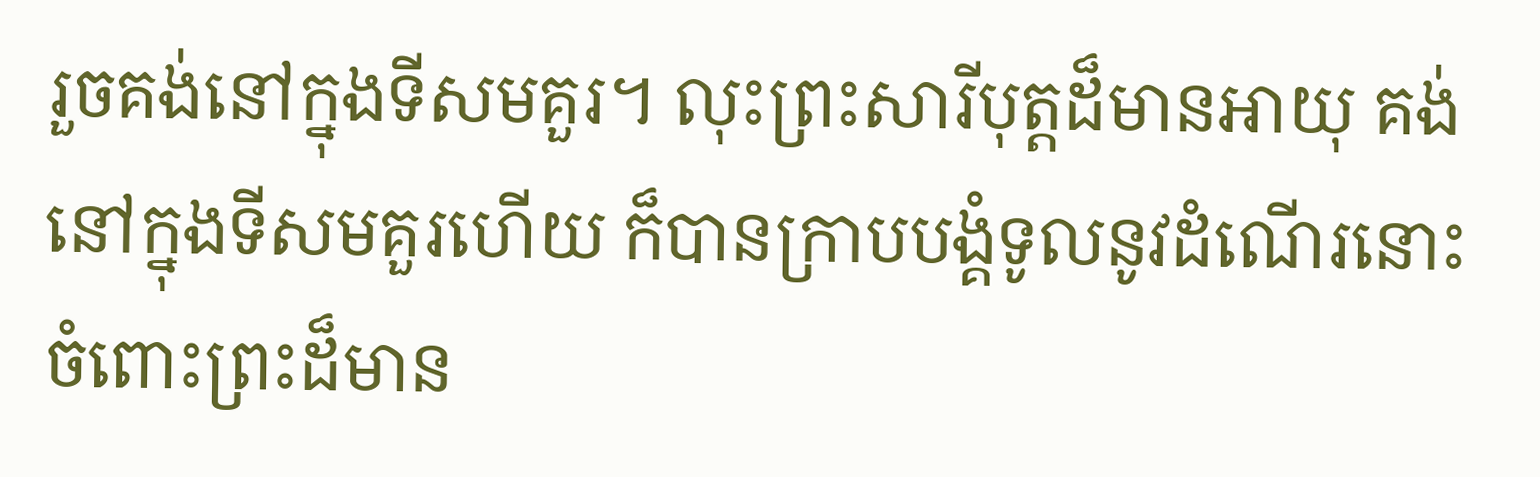រួចគង់នៅក្នុងទីសមគួរ។ លុះព្រះសារីបុត្តដ៏មានអាយុ គង់នៅក្នុងទីសមគួរហើយ ក៏បានក្រាបបង្គំទូលនូវដំណើរនោះ ចំពោះព្រះដ៏មាន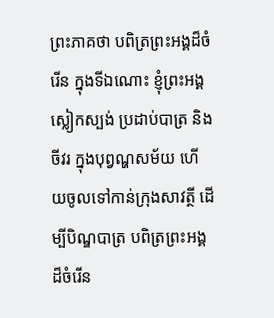ព្រះភាគថា បពិត្រព្រះអង្គដ៏ចំរើន ក្នុងទីឯណោះ ខ្ញុំព្រះអង្គស្លៀកស្បង់ ប្រដាប់បាត្រ និងចីវរ ក្នុងបុព្វណ្ហសម័យ ហើយចូលទៅកាន់ក្រុងសាវត្ថី ដើម្បីបិណ្ឌបាត្រ បពិត្រព្រះអង្គដ៏ចំរើន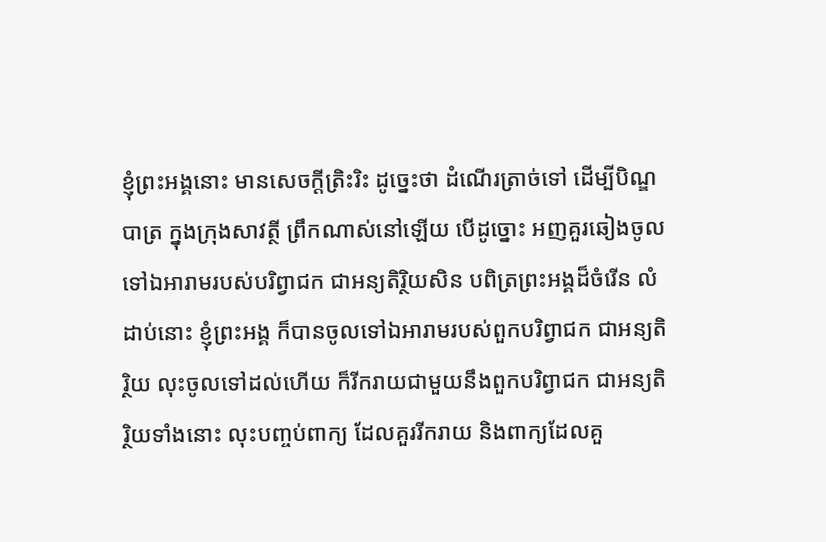ខ្ញុំព្រះអង្គនោះ មានសេចក្តីត្រិះរិះ ដូច្នេះថា ដំណើរត្រាច់ទៅ ដើម្បីបិណ្ឌបាត្រ ក្នុងក្រុងសាវត្ថី ព្រឹកណាស់នៅឡើយ បើដូច្នោះ អញគួរឆៀងចូលទៅឯអារាមរបស់បរិព្វាជក ជាអន្យតិរ្ថិយសិន បពិត្រព្រះអង្គដ៏ចំរើន លំដាប់នោះ ខ្ញុំព្រះអង្គ ក៏បានចូលទៅឯអារាមរបស់ពួកបរិព្វាជក ជាអន្យតិរិ្ថយ លុះចូលទៅដល់ហើយ ក៏រីករាយជាមួយនឹងពួកបរិព្វាជក ជាអន្យតិរិ្ថយទាំងនោះ លុះបញ្ចប់ពាក្យ ដែលគួររីករាយ និងពាក្យដែលគួ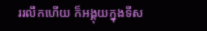ររលឹកហើយ ក៏អង្គុយក្នុងទីស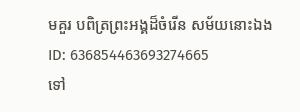មគួរ បពិត្រព្រះអង្គដ៏ចំរើន សម័យនោះឯង
ID: 636854463693274665
ទៅ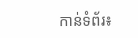កាន់ទំព័រ៖